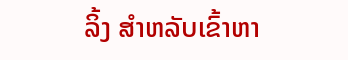ລິ້ງ ສຳຫລັບເຂົ້າຫາ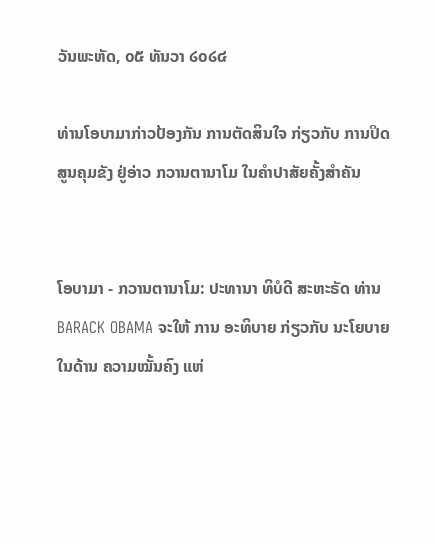ວັນພະຫັດ, ໐໕ ທັນວາ ໒໐໒໔

ທ່ານໂອບາມາກ່າວປ້ອງກັນ ການຕັດສິນໃຈ ກ່ຽວກັບ ການປິດ ສູນຄຸມຂັງ ຢູ່ອ່າວ ກວານຕານາໂມ ໃນຄຳປາສັຍຄັ້ງສຳຄັນ


ໂອບາມາ - ກວານຕານາໂມ: ປະທານາ ທິບໍດີ ສະຫະຣັດ ທ່ານ BARACK OBAMA ຈະໃຫ້ ການ ອະທິບາຍ ກ່ຽວກັບ ນະໂຍບາຍ ໃນດ້ານ ຄວາມໝັ້ນຄົງ ແຫ່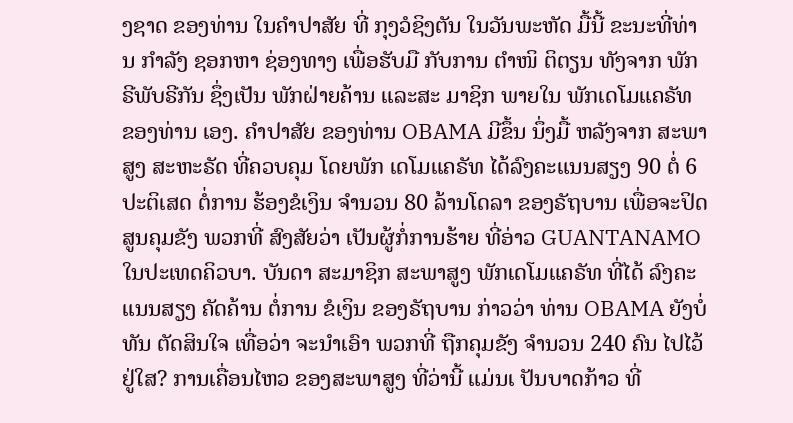ງຊາດ ຂອງທ່ານ ໃນຄຳປາສັຍ ທີ່ ກຸງວໍຊິງຕັນ ໃນວັນພະຫັດ ມື້ນີ້ ຂະນະທີ່ທ່ານ ກຳລັງ ຊອກຫາ ຊ່ອງທາງ ເພື່ອຮັບມື ກັບການ ຕຳໜິ ຕິຕຽນ ທັງຈາກ ພັກຣີພັບຣີກັນ ຊຶ່ງເປັນ ພັກຝ່າຍຄ້ານ ແລະສະ ມາຊິກ ພາຍໃນ ພັກເດໂມແຄຣັທ ຂອງທ່ານ ເອງ. ຄຳປາສັຍ ຂອງທ່ານ OBAMA ມີຂຶ້ນ ນຶ່ງມື້ ຫລັງຈາກ ສະພາສູງ ສະຫະຣັດ ທີ່ຄວບຄຸມ ໂດຍພັກ ເດໂມແຄຣັທ ໄດ້ລົງຄະແນນສຽງ 90 ຕໍ່ 6 ປະຕິເສດ ຕໍ່ການ ຮ້ອງຂໍເງິນ ຈຳນວນ 80 ລ້ານໂດລາ ຂອງຣັຖບານ ເພື່ອຈະປິດ ສູນຄຸມຂັງ ພວກທີ່ ສົງສັຍວ່າ ເປັນຜູ້ກໍ່ການຮ້າຍ ທີ່ອ່າວ GUANTANAMO ໃນປະເທດຄິວບາ. ບັນດາ ສະມາຊິກ ສະພາສູງ ພັກເດໂມແຄຣັທ ທີ່ໄດ້ ລົງຄະແນນສຽງ ຄັດຄ້ານ ຕໍ່ການ ຂໍເງິນ ຂອງຣັຖບານ ກ່າວວ່າ ທ່ານ OBAMA ຍັງບໍ່ທັນ ຕັດສິນໃຈ ເທື່ອວ່າ ຈະນຳເອົາ ພວກທີ່ ຖືກຄຸມຂັງ ຈຳນວນ 240 ຄົນ ໄປໄວ້ຢູ່ໃສ? ການເຄື່ອນໄຫວ ຂອງສະພາສູງ ທີ່ວ່ານີ້ ແມ່ນເ ປັນບາດກ້າວ ທີ່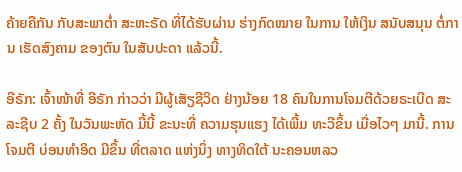ຄ້າຍຄືກັນ ກັບສະພາຕ່ຳ ສະຫະຣັດ ທີ່ໄດ້ຮັບຜ່ານ ຮ່າງກົດໝາຍ ໃນການ ໃຫ້ເງິນ ສນັບສນຸນ ຕໍ່ການ ເຮັດສົງຄາມ ຂອງຕົນ ໃນສັບປະດາ ແລ້ວນີ້.

ອີຣັກ: ເຈົ້າໜ້າທີ່ ອີຣັກ ກ່າວວ່າ ມີຜູ້ເສັຽຊີວິດ ຢ່າງນ້ອຍ 18 ຄົນໃນການໂຈມຕີດ້ວຍຣະເບີດ ສະລະຊີບ 2 ຄັ້ງ ໃນວັນພະຫັດ ມື້ນີ້ ຂະນະທີ່ ຄວາມຮຸນແຮງ ໄດ້ເພີ້ມ ທະວີຂຶ້ນ ເມື່ອໄວໆ ມານີ້. ການໂຈມຕີ ບ່ອນທຳອິດ ມີຂຶ້ນ ທີ່ຕລາດ ແຫ່ງນຶ່ງ ທາງທິດໃຕ້ ນະຄອນຫລວ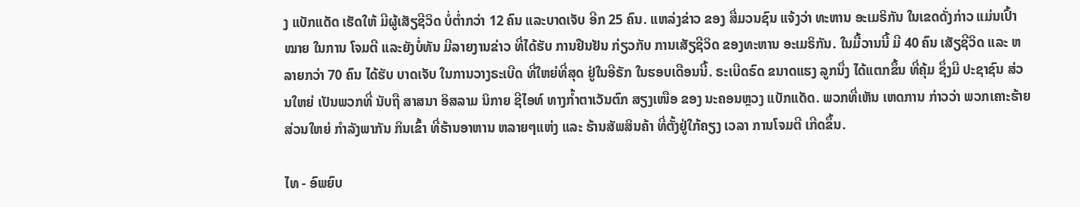ງ ແບັກແດັດ ເຮັດໃຫ້ ມີຜູ້ເສັຽຊີວິດ ບໍ່ຕ່ຳກວ່າ 12 ຄົນ ແລະບາດເຈັບ ອີກ 25 ຄົນ. ແຫລ່ງຂ່າວ ຂອງ ສື່ມວນຊົນ ແຈ້ງວ່າ ທະຫານ ອະເມຣິກັນ ໃນເຂດດັ່ງກ່າວ ແມ່ນເປົ້າໝາຍ ໃນການ ໂຈມຕີ ແລະຍັງບໍ່ທັນ ມີລາຍງານຂ່າວ ທີ່ໄດ້ຮັບ ການຢືນຢັນ ກ່ຽວກັບ ການເສັຽຊີວິດ ຂອງທະຫານ ອະເມຣິກັນ. ໃນມື້ວານນີ້ ມີ 40 ຄົນ ເສັຽຊີວິດ ແລະ ຫລາຍກວ່າ 70 ຄົນ ໄດ້ຮັບ ບາດເຈັບ ໃນການວາງຣະເບີດ ທີ່ໃຫຍ່ທີ່ສຸດ ຢູ່ໃນອີຣັກ ໃນຮອບເດືອນນີ້. ຣະເບີດຣົດ ຂນາດແຮງ ລູກນຶ່ງ ໄດ້ແຕກຂຶ້ນ ທີ່ຄຸ້ມ ຊຶ່ງມີ ປະຊາຊົນ ສ່ວນໃຫຍ່ ເປັນພວກທີ່ ນັບຖື ສາສນາ ອິສລາມ ນິກາຍ ຊີໄອທ໌ ທາງກ້ຳຕາເວັນຕົກ ສຽງເໜືອ ຂອງ ນະຄອນຫຼວງ ແບັກແດັດ. ພວກທີ່ເຫັນ ເຫດການ ກ່າວວ່າ ພວກເຄາະຮ້າຍ ສ່ວນໃຫຍ່ ກຳລັງພາກັນ ກິນເຂົ້າ ທີ່ຮ້ານອາຫານ ຫລາຍໆແຫ່ງ ແລະ ຮ້ານສັພສິນຄ້າ ທີ່ຕັ້ງຢູ່ໃກ້ຄຽງ ເວລາ ການໂຈມຕີ ເກີດຂຶ້ນ.

ໄທ - ອົພຍົບ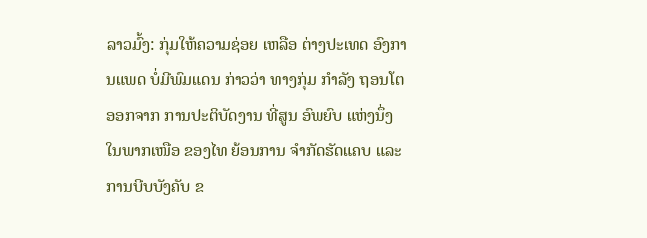ລາວມົ້ງ: ກຸ່ມໃຫ້ຄວາມຊ່ອຍ ເຫລືອ ຕ່າງປະເທດ ອົງການແພດ ບໍ່ມີພົມແດນ ກ່າວວ່າ ທາງກຸ່ມ ກຳລັງ ຖອນໂຕ ອອກຈາກ ການປະຕິບັດງານ ທີ່ສູນ ອົພຍົບ ແຫ່ງນຶ່ງ ໃນພາກເໜືອ ຂອງໄທ ຍ້ອນການ ຈຳກັດຮັດແຄບ ແລະ ການບີບບັງຄັບ ຂ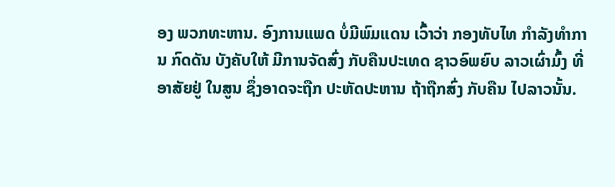ອງ ພວກທະຫານ. ອົງການແພດ ບໍ່ມີພົມແດນ ເວົ້າວ່າ ກອງທັບໄທ ກຳລັງທຳການ ກົດດັນ ບັງຄັບໃຫ້ ມີການຈັດສົ່ງ ກັບຄືນປະເທດ ຊາວອົພຍົບ ລາວເຜົ່າມົ້ງ ທີ່ອາສັຍຢູ່ ໃນສູນ ຊຶ່ງອາດຈະຖືກ ປະຫັດປະຫານ ຖ້າຖືກສົ່ງ ກັບຄືນ ໄປລາວນັ້ນ.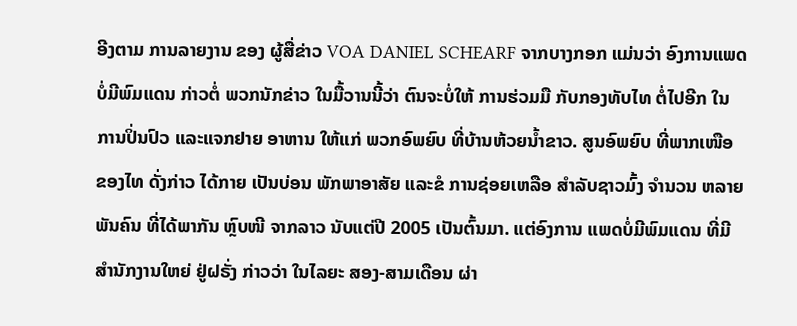ອີງຕາມ ການລາຍງານ ຂອງ ຜູ້ສື່ຂ່າວ VOA DANIEL SCHEARF ຈາກບາງກອກ ແມ່ນວ່າ ອົງການແພດ ບໍ່ມີພົມແດນ ກ່າວຕໍ່ ພວກນັກຂ່າວ ໃນມື້ວານນີ້ວ່າ ຕົນຈະບໍ່ໃຫ້ ການຮ່ວມມື ກັບກອງທັບໄທ ຕໍ່ໄປອີກ ໃນການປິ່ນປົວ ແລະແຈກຢາຍ ອາຫານ ໃຫ້ແກ່ ພວກອົພຍົບ ທີ່ບ້ານຫ້ວຍນ້ຳຂາວ. ສູນອົພຍົບ ທີ່ພາກເໜືອ ຂອງໄທ ດັ່ງກ່າວ ໄດ້ກາຍ ເປັນບ່ອນ ພັກພາອາສັຍ ແລະຂໍ ການຊ່ອຍເຫລືອ ສຳລັບຊາວມົ້ງ ຈຳນວນ ຫລາຍພັນຄົນ ທີ່ໄດ້ພາກັນ ຫຼົບໜີ ຈາກລາວ ນັບແຕ່ປີ 2005 ເປັນຕົ້ນມາ. ແຕ່ອົງການ ແພດບໍ່ມີພົມແດນ ທີ່ມີ ສຳນັກງານໃຫຍ່ ຢູ່ຝຣັ່ງ ກ່າວວ່າ ໃນໄລຍະ ສອງ-ສາມເດືອນ ຜ່າ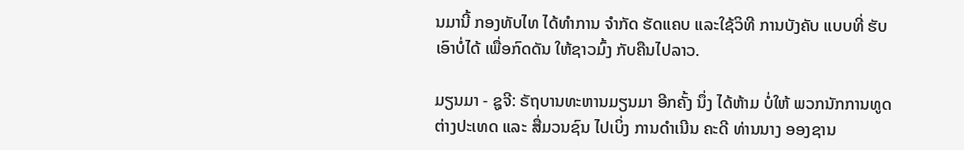ນມານີ້ ກອງທັບໄທ ໄດ້ທຳການ ຈຳກັດ ຮັດແຄບ ແລະໃຊ້ວິທີ ການບັງຄັບ ແບບທີ່ ຮັບເອົາບໍ່ໄດ້ ເພື່ອກົດດັນ ໃຫ້ຊາວມົ້ງ ກັບຄືນໄປລາວ.

ມຽນມາ - ຊູຈີ: ຣັຖບານທະຫານມຽນມາ ອີກຄັ້ງ ນຶ່ງ ໄດ້ຫ້າມ ບໍ່ໃຫ້ ພວກນັກການທູດ ຕ່າງປະເທດ ແລະ ສື່ມວນຊົນ ໄປເບິ່ງ ການດຳເນີນ ຄະດີ ທ່ານນາງ ອອງຊານ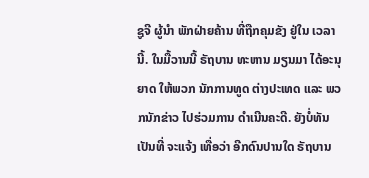ຊູຈີ ຜູ້ນຳ ພັກຝ່າຍຄ້ານ ທີ່ຖືກຄຸມຂັງ ຢູ່ໃນ ເວລານີ້. ໃນມື້ວານນີ້ ຣັຖບານ ທະຫານ ມຽນມາ ໄດ້ອະນຸຍາດ ໃຫ້ພວກ ນັກການທູດ ຕ່າງປະເທດ ແລະ ພວກນັກຂ່າວ ໄປຮ່ວມການ ດຳເນີນຄະດີ. ຍັງບໍ່ທັນ ເປັນທີ່ ຈະແຈ້ງ ເທື່ອວ່າ ອີກດົນປານໃດ ຣັຖບານ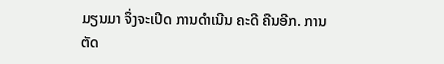ມຽນມາ ຈຶ່ງຈະເປີດ ການດຳເນີນ ຄະດີ ຄືນອີກ. ການຕັດ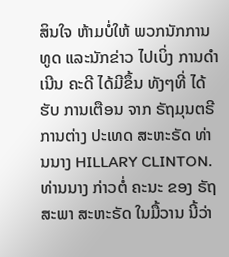ສິນໃຈ ຫ້າມບໍ່ໃຫ້ ພວກນັກການທູດ ແລະນັກຂ່າວ ໄປເບິ່ງ ການດຳເນີນ ຄະດີ ໄດ້ມີຂຶ້ນ ທັງໆທີ່ ໄດ້ຮັບ ການເຕືອນ ຈາກ ຣັຖມຸນຕຣີ ການຕ່າງ ປະເທດ ສະຫະຣັດ ທ່ານນາງ HILLARY CLINTON. ທ່ານນາງ ກ່າວຕໍ່ ຄະນະ ຂອງ ຣັຖສະພາ ສະຫະຣັດ ໃນມື້ວານ ນີ້ວ່າ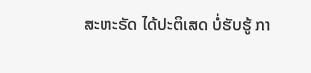ສະຫະຣັດ ໄດ້ປະຕິເສດ ບໍ່ຮັບຮູ້ ກາ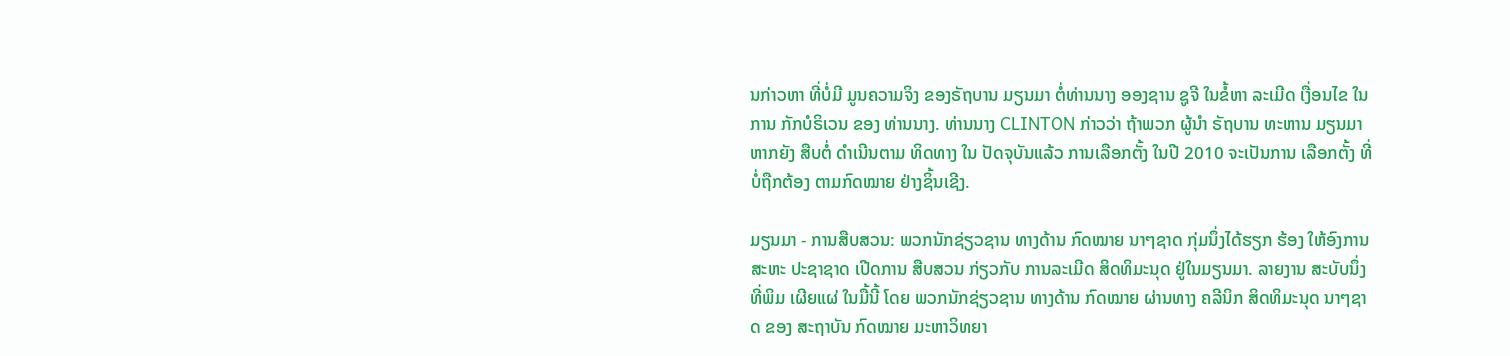ນກ່າວຫາ ທີ່ບໍ່ມີ ມູນຄວາມຈິງ ຂອງຣັຖບານ ມຽນມາ ຕໍ່ທ່ານນາງ ອອງຊານ ຊູຈີ ໃນຂໍ້ຫາ ລະເມີດ ເງື່ອນໄຂ ໃນການ ກັກບໍຣິເວນ ຂອງ ທ່ານນາງ. ທ່ານນາງ CLINTON ກ່າວວ່າ ຖ້າພວກ ຜູ້ນຳ ຣັຖບານ ທະຫານ ມຽນມາ ຫາກຍັງ ສືບຕໍ່ ດຳເນີນຕາມ ທິດທາງ ໃນ ປັດຈຸບັນແລ້ວ ການເລືອກຕັ້ງ ໃນປີ 2010 ຈະເປັນການ ເລືອກຕັ້ງ ທີ່ບໍ່ຖືກຕ້ອງ ຕາມກົດໝາຍ ຢ່າງຊິ້ນເຊີງ.

ມຽນມາ - ການສືບສວນ: ພວກນັກຊ່ຽວຊານ ທາງດ້ານ ກົດໝາຍ ນາໆຊາດ ກຸ່ມນຶ່ງໄດ້ຮຽກ ຮ້ອງ ໃຫ້ອົງການ ສະຫະ ປະຊາຊາດ ເປີດການ ສືບສວນ ກ່ຽວກັບ ການລະເມີດ ສິດທິມະນຸດ ຢູ່ໃນມຽນມາ. ລາຍງານ ສະບັບນຶ່ງ ທີ່ພິມ ເຜີຍແຜ່ ໃນມື້ນີ້ ໂດຍ ພວກນັກຊ່ຽວຊານ ທາງດ້ານ ກົດໝາຍ ຜ່ານທາງ ຄລີນິກ ສິດທິມະນຸດ ນາໆຊາດ ຂອງ ສະຖາບັນ ກົດໝາຍ ມະຫາວິທຍາ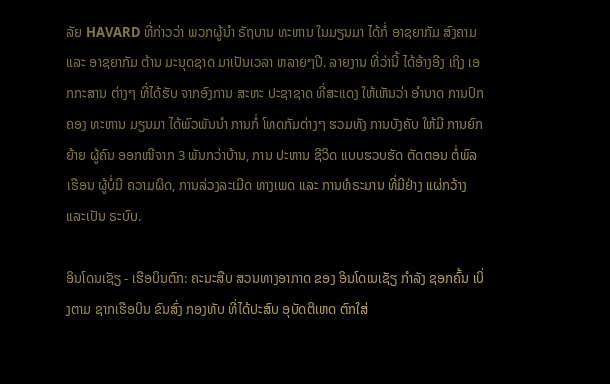ລັຍ HAVARD ທີ່ກ່າວວ່າ ພວກຜູ້ນຳ ຣັຖບານ ທະຫານ ໃນມຽນມາ ໄດ້ກໍ່ ອາຊຍາກັມ ສົງຄາມ ແລະ ອາຊຍາກັມ ຕ້ານ ມະນຸດຊາດ ມາເປັນເວລາ ຫລາຍໆປີ. ລາຍງານ ທີ່ວ່ານີ້ ໄດ້ອ້າງອີງ ເຖິງ ເອກກະສານ ຕ່າງໆ ທີ່ໄດ້ຮັບ ຈາກອົງການ ສະຫະ ປະຊາຊາດ ທີ່ສະແດງ ໃຫ້ເຫັນວ່າ ອຳນາດ ການປົກຄອງ ທະຫານ ມຽນມາ ໄດ້ພົວພັນນຳ ການກໍ່ ໂທດກັມຕ່າງໆ ຮວມທັງ ການບັງຄັບ ໃຫ້ມີ ການຍົກຍ້າຍ ຜູ້ຄົນ ອອກໜີຈາກ 3 ພັນກວ່າບ້ານ, ການ ປະຫານ ຊີວິດ ແບບຮວບຮັດ ຕັດຕອນ ຕໍ່ພົລເຮືອນ ຜູ້ບໍ່ມີ ຄວາມຜິດ, ການລ່ວງລະເມີດ ທາງເພດ ແລະ ການທໍຣະມານ ທີ່ມີຢ່າງ ແຜ່ກວ້າງ ແລະເປັນ ຣະບົບ.

ອິນໂດນເຊັຽ - ເຮືອບິນຕົກ: ຄະນະສືບ ສວນທາງອາກາດ ຂອງ ອິນໂດເນເຊັຽ ກຳລັງ ຊອກຄົ້ນ ເບິ່ງຕາມ ຊາກເຮືອບິນ ຂົນສົ່ງ ກອງທັບ ທີ່ໄດ້ປະສົບ ອຸບັດຕິເຫດ ຕົກໃສ່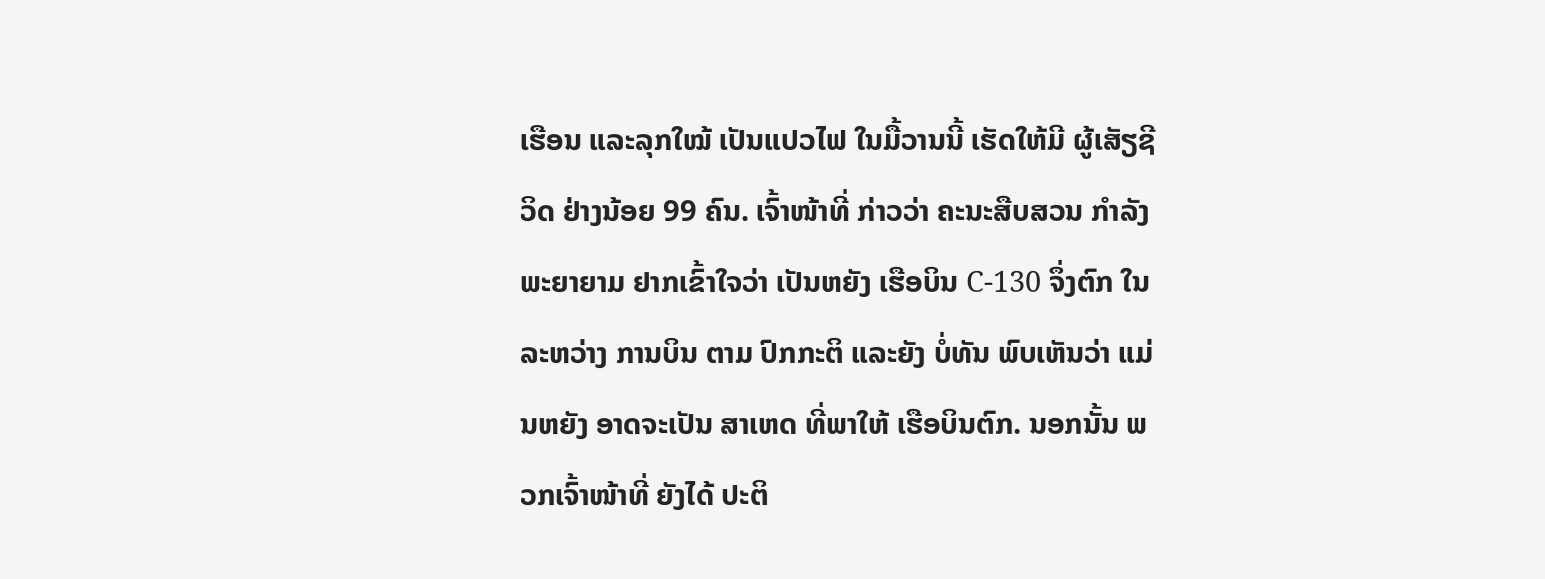ເຮືອນ ແລະລຸກໃໝ້ ເປັນແປວໄຟ ໃນມື້ວານນີ້ ເຮັດໃຫ້ມີ ຜູ້ເສັຽຊີວິດ ຢ່າງນ້ອຍ 99 ຄົນ. ເຈົ້າໜ້າທີ່ ກ່າວວ່າ ຄະນະສືບສວນ ກຳລັງ ພະຍາຍາມ ຢາກເຂົ້າໃຈວ່າ ເປັນຫຍັງ ເຮືອບິນ C-130 ຈຶ່ງຕົກ ໃນລະຫວ່າງ ການບິນ ຕາມ ປົກກະຕິ ແລະຍັງ ບໍ່ທັນ ພົບເຫັນວ່າ ແມ່ນຫຍັງ ອາດຈະເປັນ ສາເຫດ ທີ່ພາໃຫ້ ເຮືອບິນຕົກ. ນອກນັ້ນ ພວກເຈົ້າໜ້າທີ່ ຍັງໄດ້ ປະຕິ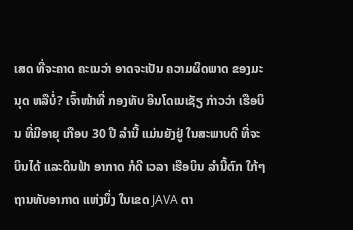ເສດ ທີ່ຈະຄາດ ຄະເນວ່າ ອາດຈະເປັນ ຄວາມຜິດພາດ ຂອງມະນຸດ ຫລືບໍ່? ເຈົ້າໜ້າທີ່ ກອງທັບ ອິນໂດເນເຊັຽ ກ່າວວ່າ ເຮືອບິນ ທີ່ມີອາຍຸ ເກືອບ 30 ປີ ລຳນີ້ ແມ່ນຍັງຢູ່ ໃນສະພາບດີ ທີ່ຈະບິນໄດ້ ແລະດິນຟ້າ ອາກາດ ກໍດີ ເວລາ ເຮືອບິນ ລຳນີ້ຕົກ ໃກ້ໆຖານທັບອາກາດ ແຫ່ງນຶ່ງ ໃນເຂດ JAVA ຕາ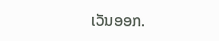ເວັນອອກ.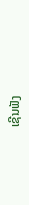ເຊີນຟັງ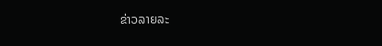ຂ່າວລາຍລະ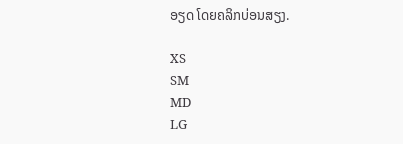ອຽດ ໂດຍຄລິກບ່ອນສຽງ.

XS
SM
MD
LG